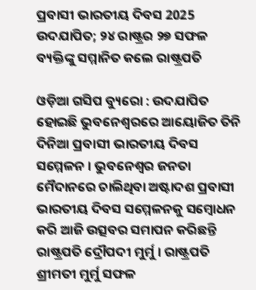ପ୍ରବାସୀ ଭାରତୀୟ ଦିବସ 2025 ଉଦଯାପିତ; ୨୪ ରାଷ୍ଟ୍ରର ୨୭ ସଫଳ ବ୍ୟକ୍ତିଙ୍କୁ ସମ୍ମାନିତ କଲେ ରାଷ୍ଟ୍ରପତି

ଓଡ଼ିଆ ଗସିପ ବ୍ୟୁରୋ : ଉଦଯାପିତ ହୋଇଛି ଭୁବନେଶ୍ବରରେ ଆୟୋଜିତ ତିନି ଦିନିଆ ପ୍ରବାସୀ ଭାରତୀୟ ଦିବସ ସମ୍ମେଳନ । ଭୁବନେଶ୍ବର ଜନତା ମୈଦାନରେ ଚାଲିଥିବା ଅଷ୍ଟାଦଶ ପ୍ରବାସୀ ଭାରତୀୟ ଦିବସ ସମ୍ମେଳନକୁ ସମ୍ବୋଧନ କରି ଆଜି ଉତ୍ସବର ସମାପନ କରିଛନ୍ତି ରାଷ୍ଟ୍ରପତି ଦ୍ରୌପଦୀ ମୁର୍ମୁ । ରାଷ୍ଟ୍ରପତି ଶ୍ରୀମତୀ ମୁର୍ମୁ ସଫଳ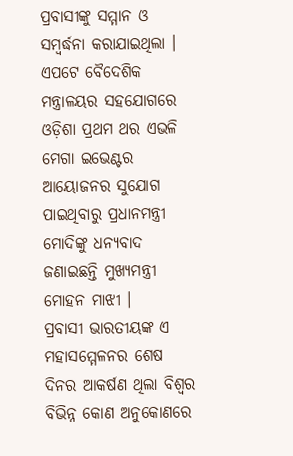ପ୍ରବାସୀଙ୍କୁ ସମ୍ମାନ ଓ ସମ୍ବର୍ଦ୍ଧନା କରାଯାଇଥିଲା । ଏପଟେ ବୈଦେଶିକ ମନ୍ତ୍ରାଳୟର ସହଯୋଗରେ ଓଡ଼ିଶା ପ୍ରଥମ ଥର ଏଭଳି ମେଗା ଇଭେଣ୍ଟର ଆୟୋଜନର ସୁଯୋଗ ପାଇଥିବାରୁ ପ୍ରଧାନମନ୍ତ୍ରୀ ମୋଦିଙ୍କୁ ଧନ୍ୟବାଦ ଜଣାଇଛନ୍ତି ମୁଖ୍ୟମନ୍ତ୍ରୀ ମୋହନ ମାଝୀ ।
ପ୍ରବାସୀ ଭାରତୀୟଙ୍କ ଏ ମହାସମ୍ମେଳନର ଶେଷ ଦିନର ଆକର୍ଷଣ ଥିଲା ବିଶ୍ବର ବିଭିନ୍ନ କୋଣ ଅନୁକୋଣରେ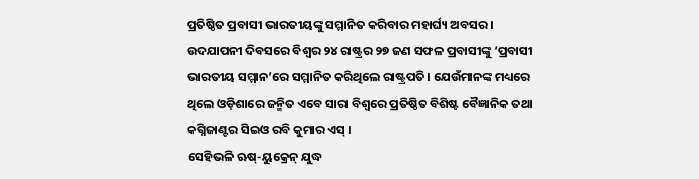ପ୍ରତିଷ୍ଠିତ ପ୍ରବାସୀ ଭାରତୀୟଙ୍କୁ ସମ୍ମାନିତ କରିବାର ମହାର୍ଘ୍ୟ ଅବସର । ଉଦଯାପନୀ ଦିବସରେ ବିଶ୍ବର ୨୪ ରାଷ୍ଟ୍ରର ୨୭ ଜଣ ସଫଳ ପ୍ରବାସୀଙ୍କୁ ‘ପ୍ରବାସୀ ଭାରତୀୟ ସମ୍ମାନ’ରେ ସମ୍ମାନିତ କରିଥିଲେ ରାଷ୍ଟ୍ରପତି । ଯେଉଁମାନଙ୍କ ମଧ୍ୟରେ ଥିଲେ ଓଡ଼ିଶାରେ ଜନ୍ମିତ ଏବେ ସାରା ବିଶ୍ବରେ ପ୍ରତିଷ୍ଠିତ ବିଶିଷ୍ଟ ବୈଜ୍ଞାନିକ ତଥା କଗ୍ନିଜାଣ୍ଟର ସିଇଓ ରବି କୁମାର ଏସ୍ ।
ସେହିଭଳି ଋଷ୍-ୟୁକ୍ରେନ୍ ଯୁଦ୍ଧ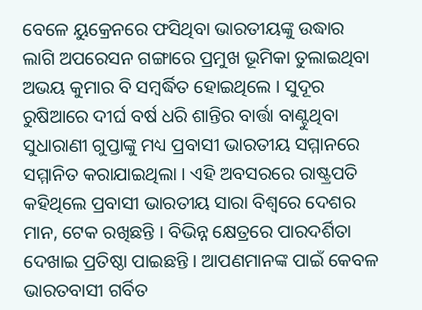ବେଳେ ୟୁକ୍ରେନରେ ଫସିଥିବା ଭାରତୀୟଙ୍କୁ ଉଦ୍ଧାର ଲାଗି ଅପରେସନ ଗଙ୍ଗାରେ ପ୍ରମୁଖ ଭୂମିକା ତୁଲାଇଥିବା ଅଭୟ କୁମାର ବି ସମ୍ବର୍ଦ୍ଧିତ ହୋଇଥିଲେ । ସୁଦୂର ରୁଷିଆରେ ଦୀର୍ଘ ବର୍ଷ ଧରି ଶାନ୍ତିର ବାର୍ତ୍ତା ବାଣ୍ଟୁଥିବା ସୁଧାରାଣୀ ଗୁପ୍ତାଙ୍କୁ ମଧ୍ୟ ପ୍ରବାସୀ ଭାରତୀୟ ସମ୍ମାନରେ ସମ୍ମାନିତ କରାଯାଇଥିଲା । ଏହି ଅବସରରେ ରାଷ୍ଟ୍ରପତି କହିଥିଲେ ପ୍ରବାସୀ ଭାରତୀୟ ସାରା ବିଶ୍ବରେ ଦେଶର ମାନ, ଟେକ ରଖିଛନ୍ତି । ବିଭିନ୍ନ କ୍ଷେତ୍ରରେ ପାରଦର୍ଶିତା ଦେଖାଇ ପ୍ରତିଷ୍ଠା ପାଇଛନ୍ତି । ଆପଣମାନଙ୍କ ପାଇଁ କେବଳ ଭାରତବାସୀ ଗର୍ବିତ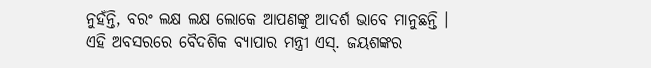ନୁହଁନ୍ତି, ବରଂ ଲକ୍ଷ ଲକ୍ଷ ଲୋକେ ଆପଣଙ୍କୁ ଆଦର୍ଶ ଭାବେ ମାନୁଛନ୍ତି ।
ଏହି ଅବସରରେ ବୈଦଶିକ ବ୍ୟାପାର ମନ୍ତ୍ରୀ ଏସ୍. ଜୟଶଙ୍କର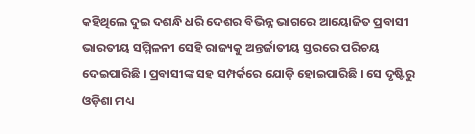କହିଥିଲେ ଦୁଇ ଦଶନ୍ଧି ଧରି ଦେଶର ବିଭିନ୍ନ ଭାଗରେ ଆୟୋଜିତ ପ୍ରବାସୀ ଭାରତୀୟ ସମ୍ମିଳନୀ ସେହି ରାଜ୍ୟକୁ ଅନ୍ତର୍ଜାତୀୟ ସ୍ତରରେ ପରିଚୟ ଦେଇପାରିଛି । ପ୍ରବାସୀଙ୍କ ସହ ସମ୍ପର୍କରେ ଯୋଡ଼ି ହୋଇପାରିଛି । ସେ ଦୃଷ୍ଟିରୁ ଓଡ଼ିଶା ମଧ୍ୟ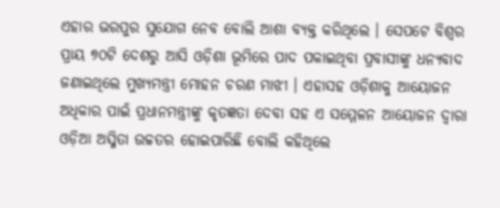ଏହାର ଭରପୁର ସୁଯୋଗ ନେବ ବୋଲି ଆଶା ବ୍ୟକ୍ତ କରିଥିଲେ । ସେପଟେ ବିଶ୍ବର ପ୍ରାୟ ୭୦ଟି ଦେଶରୁ ଆସି ଓଡ଼ିଶା ଭୂମିରେ ପାଦ ପକାଇଥିବା ପ୍ରବାସୀଙ୍କୁ ଧନ୍ୟବାଦ ଜଣାଇଥିଲେ ମୁଖ୍ୟମନ୍ତ୍ରୀ ମୋହନ ଚରଣ ମାଝୀ । ଏହାସହ ଓଡ଼ିଶାକୁ ଆୟୋଜନ ଅଧିକାର ପାଇଁ ପ୍ରଧାନମନ୍ତ୍ରୀଙ୍କୁ କୃତଜ୍ଞତା ଦେବା ସହ ଏ ସମ୍ମେଳନ ଆୟୋଜନ ଦ୍ବାରା ଓଡ଼ିଆ ଅସ୍ମିତା ଉଚ୍ଚତର ହୋଇପାରିଛି ବୋଲି କହିଥିଲେ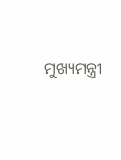ମୁଖ୍ୟମନ୍ତ୍ରୀ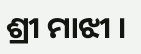ଶ୍ରୀ ମାଝୀ ।